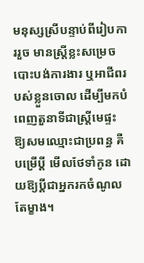មនុស្សស្រីបន្ទាប់ពីរៀបការរួច មានស្ត្រីខ្លះសម្រេចបោះបង់ការងារ ឬអាជីពរបស់ខ្លួនចោល ដើម្បីមកបំពេញតួនាទីជាស្ត្រីមេផ្ទះ ឱ្យសមឈ្មោះជាប្រពន្ធ គឺបម្រើប្ដី មើលថែទាំកូន ដោយឱ្យប្ដីជាអ្នករកចំណូលតែម្ខាង។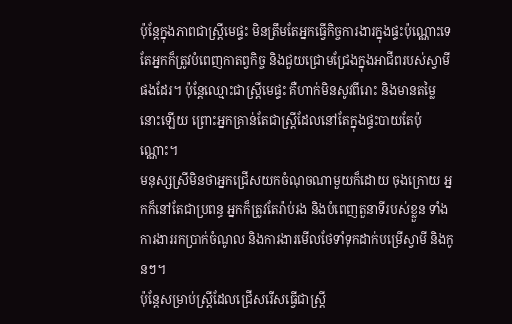ប៉ុន្តែក្នុងភាពជាស្ត្រីមេផ្ទះ មិនត្រឹមតែអ្នកធ្វើកិច្ចការងារក្នុងផ្ទះប៉ុណ្ណោះទេ តែអ្នកក៏ត្រូវបំពេញកាតព្វកិច្ច និងជួយជ្រោមជ្រែងក្នុងអាជីពរបស់ស្វាមីផងដែរ។ ប៉ុន្តែឈ្មោះជាស្ត្រីមេផ្ទះ គឺហាក់មិនសូវពីរោះ និងមានតម្លៃនោះឡើយ ព្រោះអ្នកគ្រាន់តែជាស្ត្រីដែលនៅតែក្នុងផ្ទះបាយតែប៉ុណ្ណោះ។
មនុស្សស្រីមិនថាអ្នកជ្រើសយកចំណុចណាមួយក៏ដោយ ចុងក្រោយ អ្នកក៏នៅតែជាប្រពន្ធ អ្នកក៏ត្រូវតែរ៉ាប់រង និងបំពេញតួនាទីរបស់ខ្លួន ទាំងការងាររកប្រាក់ចំណូល និងការងារមើលថែទាំទុកដាក់បម្រើស្វាមី និងកូនៗ។
ប៉ុន្តែសម្រាប់ស្ត្រីដែលជ្រើសរើសធ្វើជាស្ត្រី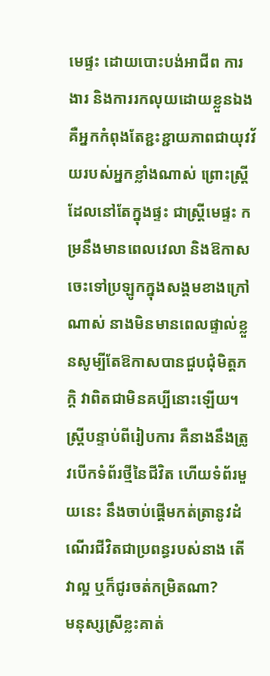មេផ្ទះ ដោយបោះបង់អាជីព ការងារ និងការរកលុយដោយខ្លួនឯង គឺអ្នកកំពុងតែខ្ជះខ្ជាយភាពជាយុវវ័យរបស់អ្នកខ្លាំងណាស់ ព្រោះស្ត្រីដែលនៅតែក្នុងផ្ទះ ជាស្ត្រីមេផ្ទះ កម្រនឹងមានពេលវេលា និងឱកាសចេះទៅប្រឡូកក្នុងសង្គមខាងក្រៅណាស់ នាងមិនមានពេលផ្ទាល់ខ្លួនសូម្បីតែឱកាសបានជួបជុំមិត្តភក្តិ វាពិតជាមិនគប្បីនោះឡើយ។
ស្ត្រីបន្ទាប់ពីរៀបការ គឺនាងនឹងត្រូវបើកទំព័រថ្មីនៃជីវិត ហើយទំព័រមួយនេះ នឹងចាប់ផ្ដើមកត់ត្រានូវដំណើរជីវិតជាប្រពន្ធរបស់នាង តើវាល្អ ឬក៏ជូរចត់កម្រិតណា?
មនុស្សស្រីខ្លះគាត់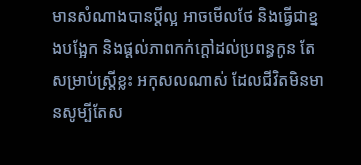មានសំណាងបានប្ដីល្អ អាចមើលថែ និងធ្វើជាខ្នងបង្អែក និងផ្ដល់ភាពកក់ក្ដៅដល់ប្រពន្ធកូន តែសម្រាប់ស្ត្រីខ្លះ អកុសលណាស់ ដែលជីវិតមិនមានសូម្បីតែស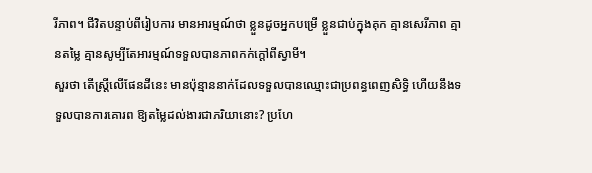រីភាព។ ជីវិតបន្ទាប់ពីរៀបការ មានអារម្មណ៍ថា ខ្លួនដូចអ្នកបម្រើ ខ្លួនជាប់ក្នុងគុក គ្មានសេរីភាព គ្មានតម្លៃ គ្មានសូម្បីតែអារម្មណ៍ទទួលបានភាពកក់ក្ដៅពីស្វាមី។
សួរថា តើស្ត្រីលើផែនដីនេះ មានប៉ុន្មាននាក់ដែលទទួលបានឈ្មោះជាប្រពន្ធពេញសិទ្ធិ ហើយនឹងទទួលបានការគោរព ឱ្យតម្លៃដល់ងារជាភរិយានោះ? ប្រហែ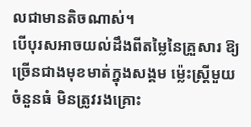លជាមានតិចណាស់។
បើបុរសអាចយល់ដឹងពីតម្លៃនៃគ្រួសារ ឱ្យច្រើនជាងមុខមាត់ក្នុងសង្គម ម្ល៉េះស្ត្រីមួយចំនួនធំ មិនត្រូវរងគ្រោះ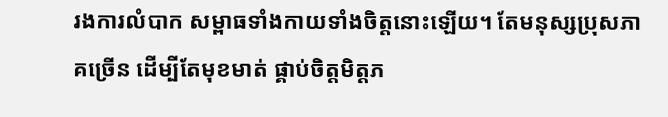រងការលំបាក សម្ពាធទាំងកាយទាំងចិត្តនោះឡើយ។ តែមនុស្សប្រុសភាគច្រើន ដើម្បីតែមុខមាត់ ផ្គាប់ចិត្តមិត្តភ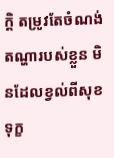ក្តិ តម្រូវតែចំណង់តណ្ហារបស់ខ្លួន មិនដែលខ្វល់ពីសុខទុក្ខ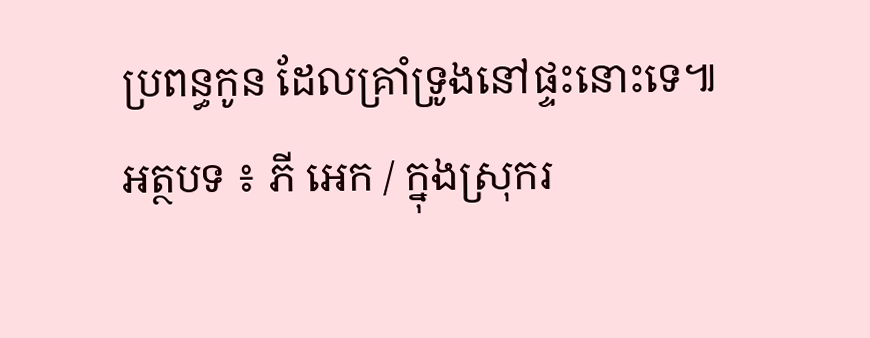ប្រពន្ធកូន ដែលគ្រាំទ្រូងនៅផ្ទះនោះទេ៕
អត្ថបទ ៖ ភី អេក / ក្នុងស្រុករ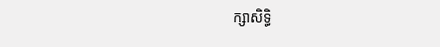ក្សាសិទ្ធិ